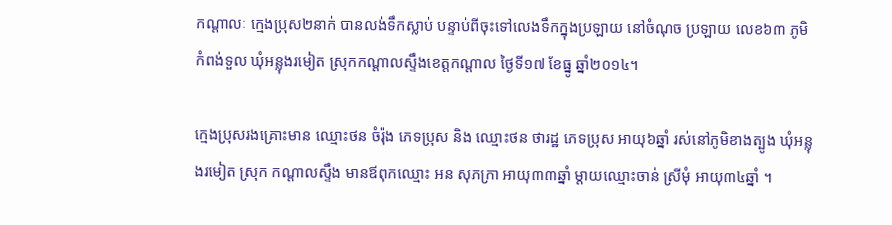កណ្តាលៈ ក្មេងប្រុស២នាក់ បានលង់ទឹកស្លាប់ បន្ទាប់ពីចុះទៅលេងទឹកក្នុងប្រឡាយ នៅចំណុច ប្រឡាយ លេខ៦៣ ភូមិកំពង់ទួល ឃុំអន្លុងរមៀត ស្រុកកណ្ដាលស្ទឹងខេត្តកណ្តាល ថ្ងៃទី១៧ ខែធ្នូ ឆ្នាំ២០១៤។

ក្មេងប្រុសរងគ្រោះមាន ឈ្មោះថន ចំរ៉ុង ភេទប្រុស និង ឈ្មោះថន ថារដ្ឋ ភេទប្រុស អាយុ៦ឆ្នាំ រស់នៅភូមិខាងត្បូង ឃុំអន្លុងរមៀត ស្រុក កណ្ដាលស្ទឹង មានឪពុកឈ្មោះ អន សុភក្រា អាយុ៣៣ឆ្នាំ ម្ដាយឈ្មោះចាន់ ស្រីមុំ អាយុ៣៤ឆ្នាំ ។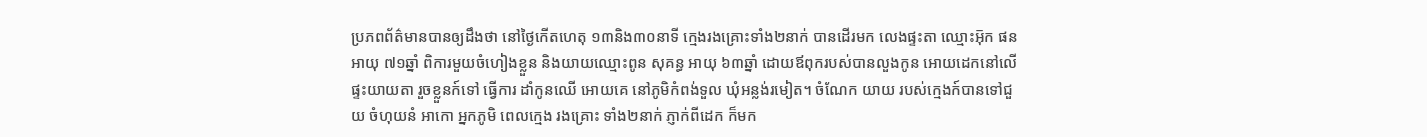ប្រភពព័ត៌មានបានឲ្យដឹងថា នៅថ្ងៃកើតហេតុ ១៣និង៣០នាទី ក្មេងរងគ្រោះទាំង២នាក់ បានដើរមក លេងផ្ទះតា ឈ្មោះអុ៑ក ផន អាយុ ៧១ឆ្នាំ ពិការមួយចំហៀងខ្លួន និងយាយឈ្មោះពូន សុគន្ធ អាយុ ៦៣ឆ្នាំ ដោយឪពុករបស់បានលួងកូន អោយដេកនៅលើផ្ទះយាយតា រួចខ្លួនក៍ទៅ ធ្វើការ ដាំកូនឈើ អោយគេ នៅភូមិកំពង់ទួល ឃុំអន្លង់រមៀត។ ចំណែក យាយ របស់ក្មេងក៍បានទៅជួយ ចំហុយនំ អាកោ អ្នកភូមិ ពេលក្មេង រងគ្រោះ ទាំង២នាក់ ភ្ញាក់ពីដេក ក៏មក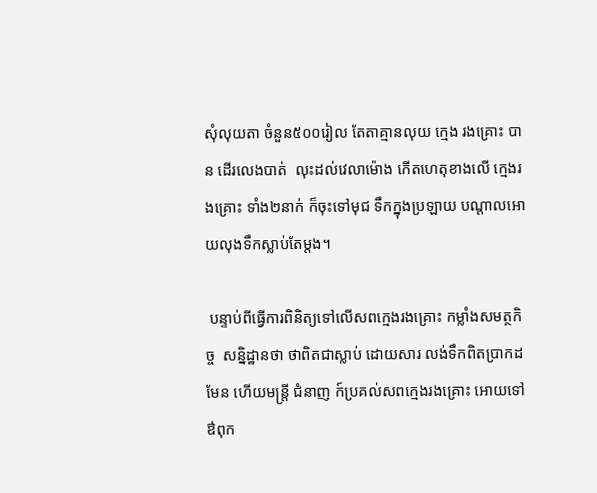សុំលុយតា ចំនួន៥០០រៀល តែតាគ្មានលុយ ក្មេង រងគ្រោះ បាន ដើរលេងបាត់  លុះដល់វេលាម៉ោង កើតហេតុខាងលើ ក្មេងរងគ្រោះ ទាំង២នាក់ ក៏ចុះទៅមុជ ទឹកក្នុងប្រឡាយ បណ្ដាលអោយលុងទឹកស្លាប់តែម្តង។

 បន្ទាប់ពីធ្វើការពិនិត្យទៅលើសពក្មេងរងគ្រោះ កម្លាំងសមត្ថកិច្ច  សន្និដ្ឋានថា ថាពិតជាស្លាប់ ដោយសារ លង់ទឹកពិតប្រាកដមែន ហើយមន្ត្រី ជំនាញ ក៍ប្រគល់សពក្មេងរងគ្រោះ អោយទៅឳពុក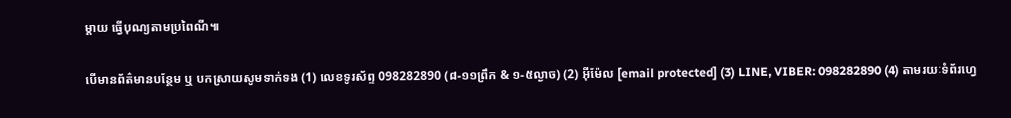ម្ដាយ ធ្វើបុណ្យតាមប្រពៃណី៕

បើមានព័ត៌មានបន្ថែម ឬ បកស្រាយសូមទាក់ទង (1) លេខទូរស័ព្ទ 098282890 (៨-១១ព្រឹក & ១-៥ល្ងាច) (2) អ៊ីម៉ែល [email protected] (3) LINE, VIBER: 098282890 (4) តាមរយៈទំព័រហ្វេ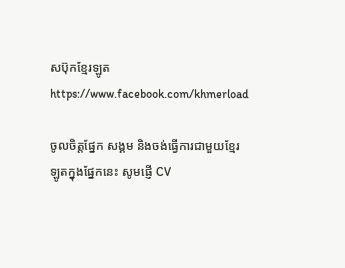សប៊ុកខ្មែរឡូត https://www.facebook.com/khmerload

ចូលចិត្តផ្នែក សង្គម និងចង់ធ្វើការជាមួយខ្មែរឡូតក្នុងផ្នែកនេះ សូមផ្ញើ CV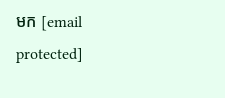មក [email protected]